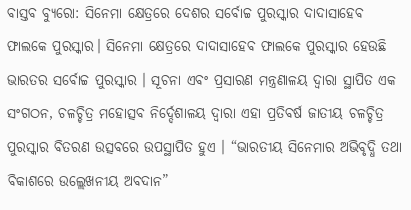ବାସ୍ତବ ବ୍ୟୁରୋ: ସିନେମା କ୍ଷେତ୍ରରେ ଦେଶର ସର୍ବୋଚ୍ଚ ପୁରସ୍କାର ଦାଦାସାହେବ ଫାଲକେ ପୁରସ୍କାର। ସିନେମା କ୍ଷେତ୍ରରେ ଦାଦାସାହେବ ଫାଲକେ ପୁରସ୍କାର ହେଉଛି ଭାରତର ସର୍ବୋଚ୍ଚ ପୁରସ୍କାର । ସୂଚନା ଏବଂ ପ୍ରସାରଣ ମନ୍ତ୍ରଣାଳୟ ଦ୍ୱାରା ସ୍ଥାପିତ ଏକ ସଂଗଠନ, ଚଳଚ୍ଚିତ୍ର ମହୋତ୍ସବ ନିର୍ଦ୍ଦେଶାଳୟ ଦ୍ୱାରା ଏହା ପ୍ରତିବର୍ଷ ଜାତୀୟ ଚଳଚ୍ଚିତ୍ର ପୁରସ୍କାର ବିତରଣ ଉତ୍ସବରେ ଉପସ୍ଥାପିତ ହୁଏ । “ଭାରତୀୟ ସିନେମାର ଅଭିବୃଦ୍ଧି ତଥା ବିକାଶରେ ଉଲ୍ଲେଖନୀୟ ଅବଦାନ”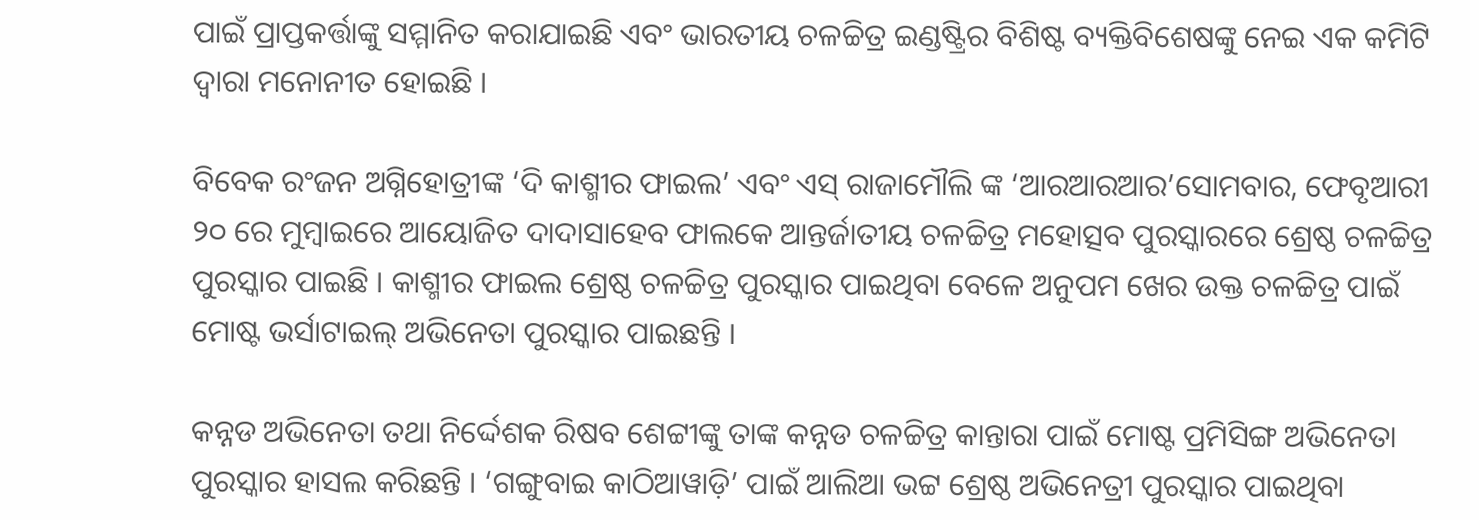ପାଇଁ ପ୍ରାପ୍ତକର୍ତ୍ତାଙ୍କୁ ସମ୍ମାନିତ କରାଯାଇଛି ଏବଂ ଭାରତୀୟ ଚଳଚ୍ଚିତ୍ର ଇଣ୍ଡଷ୍ଟ୍ରିର ବିଶିଷ୍ଟ ବ୍ୟକ୍ତିବିଶେଷଙ୍କୁ ନେଇ ଏକ କମିଟି ଦ୍ୱାରା ମନୋନୀତ ହୋଇଛି ।

ବିବେକ ରଂଜନ ଅଗ୍ନିହୋତ୍ରୀଙ୍କ ‘ଦି କାଶ୍ମୀର ଫାଇଲ’ ଏବଂ ଏସ୍ ରାଜାମୌଲି ଙ୍କ ‘ଆରଆରଆର’ସୋମବାର, ଫେବୃଆରୀ ୨୦ ରେ ମୁମ୍ବାଇରେ ଆୟୋଜିତ ଦାଦାସାହେବ ଫାଲକେ ଆନ୍ତର୍ଜାତୀୟ ଚଳଚ୍ଚିତ୍ର ମହୋତ୍ସବ ପୁରସ୍କାରରେ ଶ୍ରେଷ୍ଠ ଚଳଚ୍ଚିତ୍ର ପୁରସ୍କାର ପାଇଛି । କାଶ୍ମୀର ଫାଇଲ ଶ୍ରେଷ୍ଠ ଚଳଚ୍ଚିତ୍ର ପୁରସ୍କାର ପାଇଥିବା ବେଳେ ଅନୁପମ ଖେର ଉକ୍ତ ଚଳଚ୍ଚିତ୍ର ପାଇଁ ମୋଷ୍ଟ ଭର୍ସାଟାଇଲ୍ ଅଭିନେତା ପୁରସ୍କାର ପାଇଛନ୍ତି ।

କନ୍ନଡ ଅଭିନେତା ତଥା ନିର୍ଦ୍ଦେଶକ ରିଷବ ଶେଟ୍ଟୀଙ୍କୁ ତାଙ୍କ କନ୍ନଡ ଚଳଚ୍ଚିତ୍ର କାନ୍ତାରା ପାଇଁ ମୋଷ୍ଟ ପ୍ରମିସିଙ୍ଗ ଅଭିନେତା ପୁରସ୍କାର ହାସଲ କରିଛନ୍ତି । ‘ଗଙ୍ଗୁବାଇ କାଠିଆୱାଡ଼ି’ ପାଇଁ ଆଲିଆ ଭଟ୍ଟ ଶ୍ରେଷ୍ଠ ଅଭିନେତ୍ରୀ ପୁରସ୍କାର ପାଇଥିବା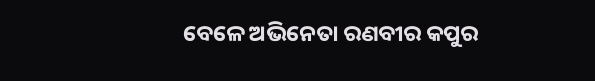ବେଳେ ଅଭିନେତା ରଣବୀର କପୁର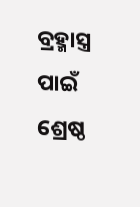ବ୍ରହ୍ମାସ୍ତ୍ର ପାଇଁ ଶ୍ରେଷ୍ଠ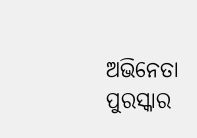ଅଭିନେତା ପୁରସ୍କାର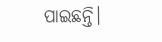ପାଇଛନ୍ତି।